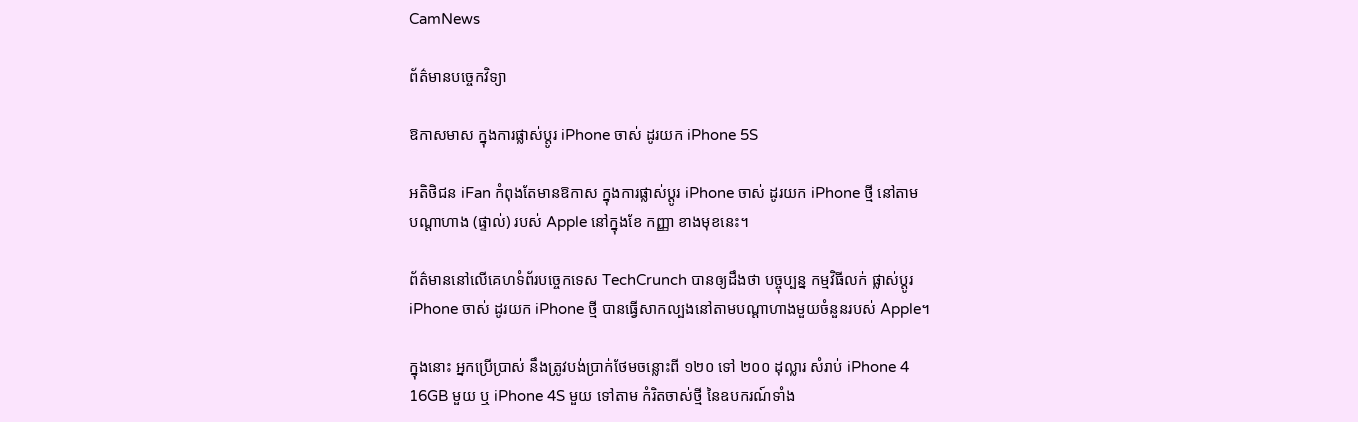CamNews

ព័ត៌មានបច្ចេកវិទ្យា

ឱកាសមាស ក្នុងការផ្លាស់ប្តូរ iPhone ចាស់ ដូរយក iPhone 5S

អតិថិជន iFan កំពុងតែមានឱកាស ក្នុងការផ្លាស់ប្តូរ iPhone ចាស់ ដូរយក iPhone ថ្មី នៅតាម
បណ្តាហាង (ផ្ទាល់) របស់ Apple នៅក្នុងខែ កញ្ញា ខាងមុខនេះ។

ព័ត៌មាននៅលើគេហទំព័របច្ចេកទេស TechCrunch បានឲ្យដឹងថា បច្ចុប្បន្ន កម្មវិធីលក់ ផ្លាស់ប្តូរ
iPhone ចាស់ ដូរយក iPhone ថ្មី បានធ្វើសាកល្បងនៅតាមបណ្តាហាងមួយចំនួនរបស់ Apple។

ក្នុងនោះ អ្នកប្រើប្រាស់ នឹងត្រូវបង់ប្រាក់ថែមចន្លោះពី ១២០ ទៅ ២០០ ដុល្លារ សំរាប់ iPhone 4
16GB មួយ ឬ iPhone 4S មួយ ទៅតាម កំរិតចាស់ថ្មី នៃឧបករណ៍ទាំង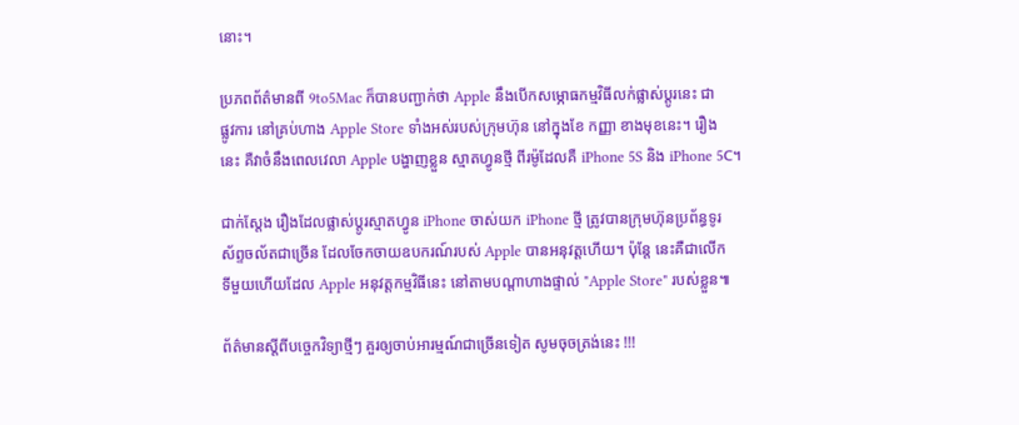នោះ។

ប្រភពព័ត៌មានពី 9to5Mac ក៏បានបញ្ជាក់ថា Apple នឹងបើកសម្ភោធកម្មវិធីលក់ផ្លាស់ប្តូរនេះ ជា
ផ្លូវការ នៅគ្រប់ហាង Apple Store ទាំងអស់របស់ក្រុមហ៊ុន នៅក្នុងខែ កញ្ញា ខាងមុខនេះ។ រឿង
នេះ គឺវាចំនឹងពេលវេលា Apple បង្ហាញខ្លួន ស្មាតហ្វូនថ្មី ពីរម៉ូដែលគឺ iPhone 5S និង iPhone 5C។

ជាក់ស្តែង រឿងដែលផ្លាស់ប្តូរស្មាតហ្វូន iPhone ចាស់យក iPhone ថ្មី ត្រូវបានក្រុមហ៊ុនប្រព័ន្ធទូរ
ស័ព្ទចល័តជាច្រើន ដែលចែកចាយឧបករណ៍របស់ Apple បានអនុវត្តហើយ។ ប៉ុន្តែ នេះគឺជាលើក
ទីមួយហើយដែល Apple អនុវត្តកម្មវិធីនេះ នៅតាមបណ្តាហាងផ្ទាល់ "Apple Store" របស់ខ្លួន៕

ព័ត៌មានស្តីពីបច្ចេកវិទ្យាថ្មីៗ គួរឲ្យចាប់អារម្មណ៍ជាច្រើនទៀត សូមចុចត្រង់នេះ !!!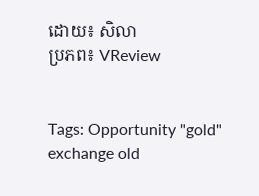ដោយ៖ សិលា
ប្រភព៖ VReview


Tags: Opportunity "gold" exchange old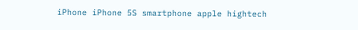iPhone iPhone 5S smartphone apple hightech